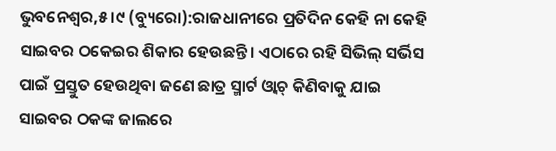ଭୁବନେଶ୍ୱର,୫।୯ (ବ୍ୟୁରୋ):ରାଜଧାନୀରେ ପ୍ରତିଦିନ କେହି ନା କେହି ସାଇବର ଠକେଇର ଶିକାର ହେଉଛନ୍ତି। ଏଠାରେ ରହି ସିଭିଲ୍ ସର୍ଭିସ ପାଇଁ ପ୍ରସ୍ତୁତ ହେଉଥିବା ଜଣେ ଛାତ୍ର ସ୍ମାର୍ଟ ଓ୍ବାଚ୍ କିଣିବାକୁ ଯାଇ ସାଇବର ଠକଙ୍କ ଜାଲରେ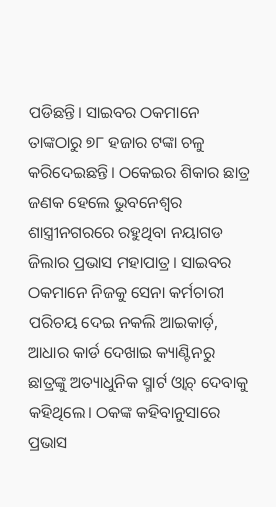ପଡିଛନ୍ତି। ସାଇବର ଠକମାନେ ତାଙ୍କଠାରୁ ୭୮ ହଜାର ଟଙ୍କା ଚଳୁ କରିଦେଇଛନ୍ତି। ଠକେଇର ଶିକାର ଛାତ୍ର ଜଣକ ହେଲେ ଭୁବନେଶ୍ୱର ଶାସ୍ତ୍ରୀନଗରରେ ରହୁଥିବା ନୟାଗଡ ଜିଲାର ପ୍ରଭାସ ମହାପାତ୍ର। ସାଇବର ଠକମାନେ ନିଜକୁ ସେନା କର୍ମଚାରୀ ପରିଚୟ ଦେଇ ନକଲି ଆଇକାର୍ଡ଼, ଆଧାର କାର୍ଡ ଦେଖାଇ କ୍ୟାଣ୍ଟିନରୁ ଛାତ୍ରଙ୍କୁ ଅତ୍ୟାଧୁନିକ ସ୍ମାର୍ଟ ଓ୍ବାଚ୍ ଦେବାକୁ କହିଥିଲେ। ଠକଙ୍କ କହିବାନୁସାରେ ପ୍ରଭାସ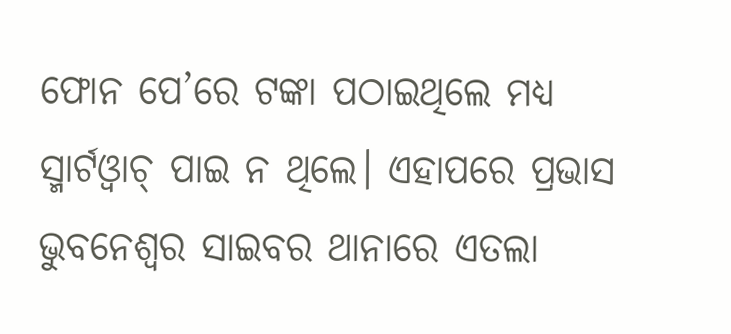ଫୋନ ପେ’ରେ ଟଙ୍କା ପଠାଇଥିଲେ ମଧ୍ୟ ସ୍ମାର୍ଟଓ୍ବାଚ୍ ପାଇ ନ ଥିଲେ। ଏହାପରେ ପ୍ରଭାସ ଭୁବନେଶ୍ୱର ସାଇବର ଥାନାରେ ଏତଲା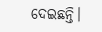ଦେଇଛନ୍ତି।